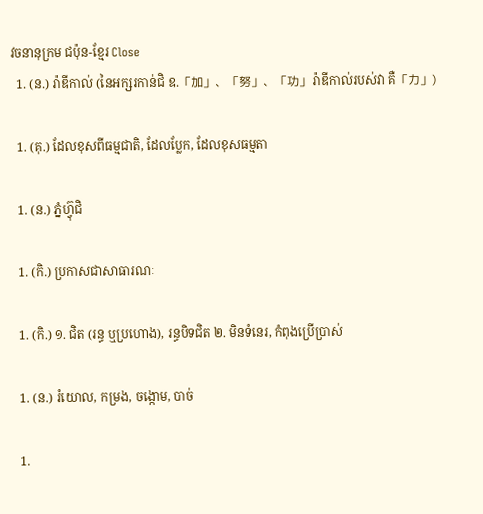វចនានុក្រម ជប៉ុន-ខ្មែរ Close
  1. (ន.) រ៉ាឌីកាល់ (នៃអក្សរកាន់ជិ ឧ.「加」、「努」、「功」រ៉ាឌីកាល់របស់វា គឺ「力」)

  1. (គុ.) ដែលខុសពីធម្មជាតិ, ដែលប្លែក, ដែលខុសធម្មតា

  1. (ន.) ភ្នំហ៊្វុជិ

  1. (កិ.) ប្រកាសជាសាធារណៈ

  1. (កិ.) ១. ជិត (រន្ធ ឬប្រហោង), រន្ធបិទជិត ២. មិនទំនេរ, កំពុងប្រើប្រាស់

  1. (ន.) រំយោល, កម្រង, ចង្កោម, បាច់

  1.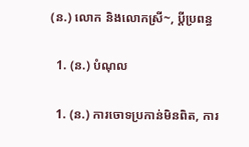(ន.) លោក និងលោកស្រី~, ប្តីប្រពន្ធ

  1. (ន.) បំណុល

  1. (ន.) ការចោទប្រកាន់មិនពិត, ការ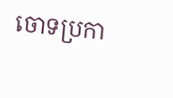ចោទប្រកា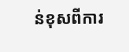ន់ខុសពីការ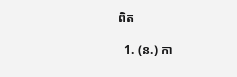ពិត

  1. (ន.) កា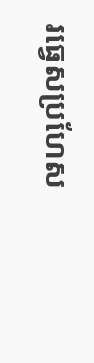រធ្វេសប្រហែស